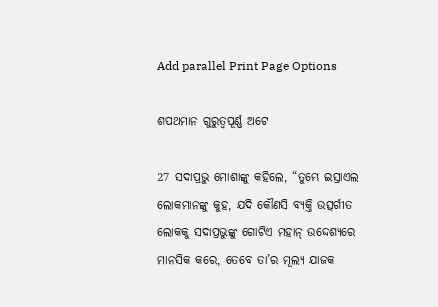Add parallel Print Page Options

ଶପଥମାନ ଗୁରୁତ୍ୱପୂର୍ଣ୍ଣ ଅଟେ

27 ସଦାପ୍ରଭୁ ମୋଶାଙ୍କୁ କହିଲେ, “ତୁମ୍ଭେ ଇସ୍ରାଏଲ ଲୋକମାନଙ୍କୁ କୁହ, ଯଦି କୌଣସି ବ୍ୟକ୍ତି ଉତ୍ସର୍ଗୀତ ଲୋକକୁ ସଦାପ୍ରଭୁଙ୍କୁ ଗୋଟିଏ ମହାନ୍ ଉଦ୍ଦେଶ୍ୟରେ ମାନସିକ କରେ, ତେବେ ତା’ର ମୂଲ୍ୟ ଯାଜକ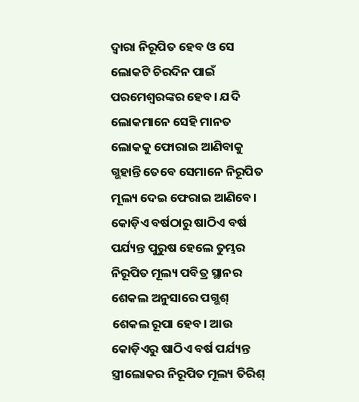ଦ୍ୱାରା ନିରୂପିତ ହେବ ଓ ସେ ଲୋକଟି ଚିରଦିନ ପାଇଁ ପରମେଶ୍ୱରଙ୍କର ହେବ। ଯଦି ଲୋକମାନେ ସେହି ମାନତ ଲୋକକୁ ଫୋରାଇ ଆଣିବାକୁ ଗ୍ଭହାନ୍ତି ତେବେ ସେମାନେ ନିରୂପିତ ମୂଲ୍ୟ ଦେଇ ଫେରାଇ ଆଣିବେ। କୋଡ଼ିଏ ବର୍ଷଠାରୁ ଷାଠିଏ ବର୍ଷ ପର୍ଯ୍ୟନ୍ତ ପୁରୁଷ ହେଲେ ତୁମ୍ଭର ନିରୂପିତ ମୂଲ୍ୟ ପବିତ୍ର ସ୍ଥାନର ଶେକଲ ଅନୁସାରେ ପଗ୍ଭଶ୍ ଶେକଲ ରୂପା ହେବ। ଆଉ କୋଡ଼ିଏରୁ ଷାଠିଏ ବର୍ଷ ପର୍ଯ୍ୟନ୍ତ ସ୍ତ୍ରୀଲୋକର ନିରୂପିତ ମୂଲ୍ୟ ତିରିଶ୍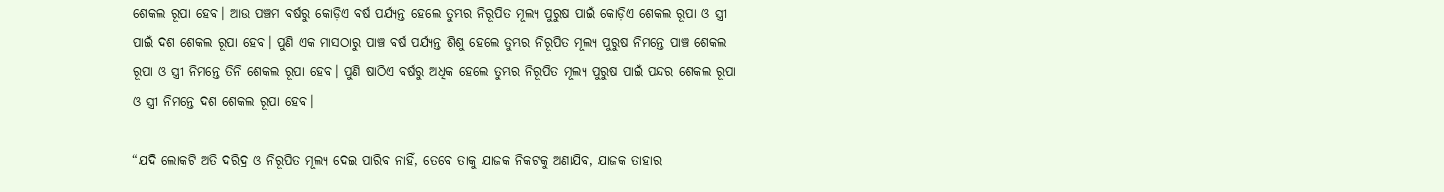ଶେକଲ ରୂପା ହେବ। ଆଉ ପଞ୍ଚମ ବର୍ଷରୁ କୋଡ଼ିଏ ବର୍ଷ ପର୍ଯ୍ୟନ୍ତ ହେଲେ ତୁମ୍ଭର ନିରୂପିତ ମୂଲ୍ୟ ପୁରୁଷ ପାଇଁ କୋଡ଼ିଏ ଶେକଲ ରୂପା ଓ ସ୍ତ୍ରୀ ପାଇଁ ଦଶ ଶେକଲ ରୂପା ହେବ। ପୁଣି ଏକ ମାସଠାରୁ ପାଞ୍ଚ ବର୍ଷ ପର୍ଯ୍ୟନ୍ତ ଶିଶୁ ହେଲେ ତୁମ୍ଭର ନିରୂପିତ ମୂଲ୍ୟ ପୁରୁଷ ନିମନ୍ତେ ପାଞ୍ଚ ଶେକଲ ରୂପା ଓ ସ୍ତ୍ରୀ ନିମନ୍ତେ ତିନି ଶେକଲ ରୂପା ହେବ। ପୁଣି ଷାଠିଏ ବର୍ଷରୁ ଅଧିକ ହେଲେ ତୁମ୍ଭର ନିରୂପିତ ମୂଲ୍ୟ ପୁରୁଷ ପାଇଁ ପନ୍ଦର ଶେକଲ ରୂପା ଓ ସ୍ତ୍ରୀ ନିମନ୍ତେ ଦଶ ଶେକଲ ରୂପା ହେବ।

“ଯଦି ଲୋକଟି ଅତି ଦରିଦ୍ର ଓ ନିରୂପିତ ମୂଲ୍ୟ ଦେଇ ପାରିବ ନାହିଁ, ତେବେ ତାକୁ ଯାଜକ ନିକଟକୁ ଅଣାଯିବ, ଯାଜକ ତାହାର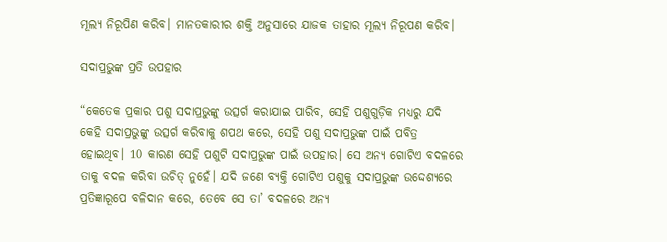ମୂଲ୍ୟ ନିରୂପିଣ କରିବ। ମାନତକାରୀର ଶକ୍ତି ଅନୁସାରେ ଯାଜକ ତାହାର ମୂଲ୍ୟ ନିରୂପଣ କରିବ।

ସଦାପ୍ରଭୁଙ୍କ ପ୍ରତି ଉପହାର

“କେତେକ ପ୍ରକାର ପଶୁ ସଦାପ୍ରଭୁଙ୍କୁ ଉତ୍ସର୍ଗ କରାଯାଇ ପାରିବ, ସେହି ପଶୁଗୁଡ଼ିକ ମଧ୍ୟରୁ ଯଦି କେହି ସଦାପ୍ରଭୁଙ୍କୁ ଉତ୍ସର୍ଗ କରିବାକୁ ଶପଥ କରେ, ସେହି ପଶୁ ସଦାପ୍ରଭୁଙ୍କ ପାଇଁ ପବିତ୍ର ହୋଇଥିବ। 10 କାରଣ ସେହି ପଶୁଟି ସଦାପ୍ରଭୁଙ୍କ ପାଇଁ ଉପହାର। ସେ ଅନ୍ୟ ଗୋଟିଏ ବଦଳରେ ତାକୁ ବଦଳ କରିବା ଉଚିତ୍ ନୁହେଁ। ଯଦି ଜଣେ ବ୍ୟକ୍ତି ଗୋଟିଏ ପଶୁକୁ ସଦାପ୍ରଭୁଙ୍କ ଉଦ୍ଦେଶ୍ୟରେ ପ୍ରତିଜ୍ଞାରୂପେ ବଳିଦାନ କରେ, ତେବେ ସେ ତା’ ବଦଳରେ ଅନ୍ୟ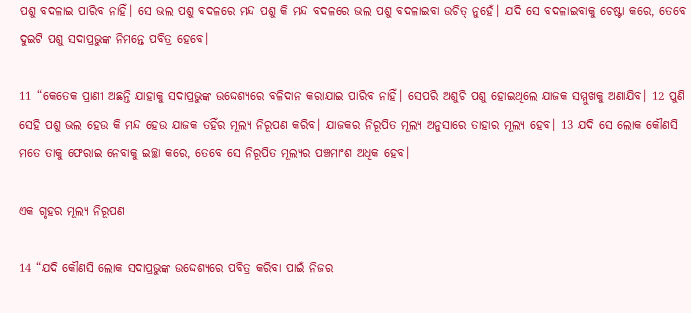ପଶୁ ବଦଳାଇ ପାରିବ ନାହିଁ। ସେ ଭଲ ପଶୁ ବଦଳରେ ମନ୍ଦ ପଶୁ କି ମନ୍ଦ ବଦଳରେ ଭଲ ପଶୁ ବଦଳାଇବା ଉଚିତ୍ ନୁହେଁ। ଯଦି ସେ ବଦଳାଇବାକୁ ଚେଷ୍ଟା କରେ, ତେବେ ଦୁଇଟି ପଶୁ ସଦାପ୍ରଭୁଙ୍କ ନିମନ୍ତେ ପବିତ୍ର ହେବେ।

11 “କେତେକ ପ୍ରାଣୀ ଅଛନ୍ତି ଯାହାକୁ ସଦାପ୍ରଭୁଙ୍କ ଉଦ୍ଦେଶ୍ୟରେ ବଳିଦାନ କରାଯାଇ ପାରିବ ନାହିଁ। ସେପରି ଅଶୁଚି ପଶୁ ହୋଇଥିଲେ ଯାଜକ ସମ୍ମୁଖକୁ ଅଣାଯିବ। 12 ପୁଣି ସେହି ପଶୁ ଭଲ ହେଉ କି ମନ୍ଦ ହେଉ ଯାଜକ ତହିଁର ମୂଲ୍ୟ ନିରୂପଣ କରିବ। ଯାଜକର ନିରୂପିତ ମୂଲ୍ୟ ଅନୁସାରେ ତାହାର ମୂଲ୍ୟ ହେବ। 13 ଯଦି ସେ ଲୋକ କୌଣସି ମତେ ତାକୁ ଫେରାଇ ନେବାକୁ ଇଚ୍ଛା କରେ, ତେବେ ସେ ନିରୂପିତ ମୂଲ୍ୟର ପଞ୍ଚମାଂଶ ଅଧିକ ହେବ।

ଏକ ଗୃହର ମୂଲ୍ୟ ନିରୂପଣ

14 “ଯଦି କୌଣସି ଲୋକ ସଦାପ୍ରଭୁଙ୍କ ଉଦ୍ଦେଶ୍ୟରେ ପବିତ୍ର କରିବା ପାଇଁ ନିଜର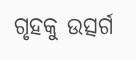ଗୃହକୁ ଉତ୍ସର୍ଗ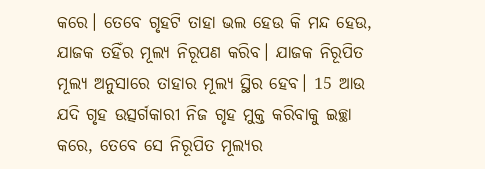କରେ। ତେବେ ଗୃହଟି ତାହା ଭଲ ହେଉ କି ମନ୍ଦ ହେଉ, ଯାଜକ ତହିଁର ମୂଲ୍ୟ ନିରୂପଣ କରିବ। ଯାଜକ ନିରୂପିତ ମୂଲ୍ୟ ଅନୁସାରେ ତାହାର ମୂଲ୍ୟ ସ୍ଥିର ହେବ। 15 ଆଉ ଯଦି ଗୃହ ଉତ୍ସର୍ଗକାରୀ ନିଜ ଗୃହ ମୁକ୍ତ କରିବାକୁ ଇଚ୍ଛା କରେ, ତେବେ ସେ ନିରୂପିତ ମୂଲ୍ୟର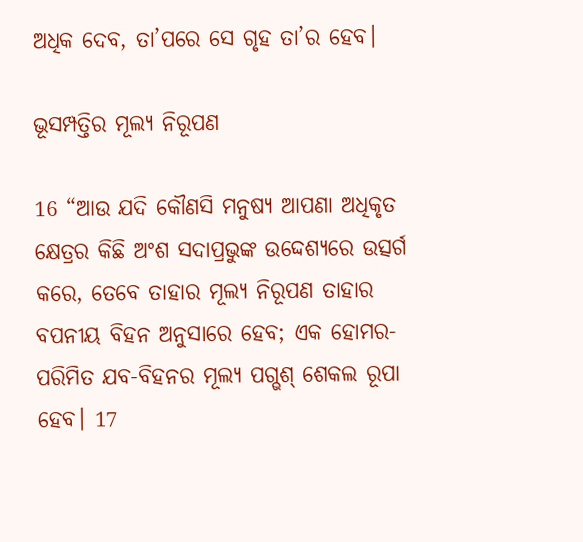ଅଧିକ ଦେବ, ତା’ପରେ ସେ ଗୃହ ତା’ର ହେବ।

ଭୂସମ୍ପତ୍ତିର ମୂଲ୍ୟ ନିରୂପଣ

16 “ଆଉ ଯଦି କୌଣସି ମନୁଷ୍ୟ ଆପଣା ଅଧିକୃତ କ୍ଷେତ୍ରର କିଛି ଅଂଶ ସଦାପ୍ରଭୁଙ୍କ ଉଦ୍ଦେଶ୍ୟରେ ଉତ୍ସର୍ଗ କରେ, ତେବେ ତାହାର ମୂଲ୍ୟ ନିରୂପଣ ତାହାର ବପନୀୟ ବିହନ ଅନୁସାରେ ହେବ; ଏକ ହୋମର-ପରିମିତ ଯବ-ବିହନର ମୂଲ୍ୟ ପଗ୍ଭଶ୍ ଶେକଲ ରୂପା ହେବ। 17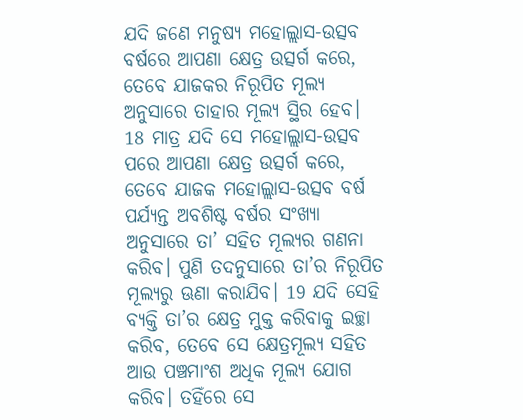ଯଦି ଜଣେ ମନୁଷ୍ୟ ମହୋଲ୍ଲାସ-ଉତ୍ସବ ବର୍ଷରେ ଆପଣା କ୍ଷେତ୍ର ଉତ୍ସର୍ଗ କରେ, ତେବେ ଯାଜକର ନିରୂପିତ ମୂଲ୍ୟ ଅନୁସାରେ ତାହାର ମୂଲ୍ୟ ସ୍ଥିର ହେବ। 18 ମାତ୍ର ଯଦି ସେ ମହୋଲ୍ଲାସ-ଉତ୍ସବ ପରେ ଆପଣା କ୍ଷେତ୍ର ଉତ୍ସର୍ଗ କରେ, ତେବେ ଯାଜକ ମହୋଲ୍ଲାସ-ଉତ୍ସବ ବର୍ଷ ପର୍ଯ୍ୟନ୍ତ ଅବଶିଷ୍ଟ ବର୍ଷର ସଂଖ୍ୟା ଅନୁସାରେ ତା’ ସହିତ ମୂଲ୍ୟର ଗଣନା କରିବ। ପୁଣି ତଦନୁସାରେ ତା’ର ନିରୂପିତ ମୂଲ୍ୟରୁ ଊଣା କରାଯିବ। 19 ଯଦି ସେହି ବ୍ୟକ୍ତି ତା’ର କ୍ଷେତ୍ର ମୁକ୍ତ କରିବାକୁ ଇଚ୍ଛା କରିବ, ତେବେ ସେ କ୍ଷେତ୍ରମୂଲ୍ୟ ସହିତ ଆଉ ପଞ୍ଚମାଂଶ ଅଧିକ ମୂଲ୍ୟ ଯୋଗ କରିବ। ତହିଁରେ ସେ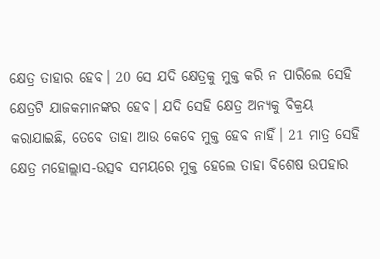କ୍ଷେତ୍ର ତାହାର ହେବ। 20 ସେ ଯଦି କ୍ଷେତ୍ରକୁ ମୁକ୍ତ କରି ନ ପାରିଲେ ସେହି କ୍ଷେତ୍ରଟି ଯାଜକମାନଙ୍କର ହେବ। ଯଦି ସେହି କ୍ଷେତ୍ର ଅନ୍ୟକୁ ବିକ୍ରୟ କରାଯାଇଛି, ତେବେ ତାହା ଆଉ କେବେ ମୁକ୍ତ ହେବ ନାହିଁ। 21 ମାତ୍ର ସେହି କ୍ଷେତ୍ର ମହୋଲ୍ଲାସ-ଉତ୍ସବ ସମୟରେ ମୁକ୍ତ ହେଲେ ତାହା ବିଶେଷ ଉପହାର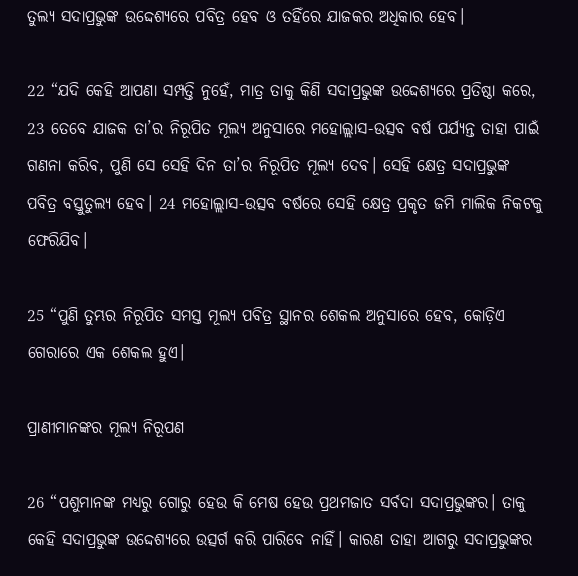ତୁଲ୍ୟ ସଦାପ୍ରଭୁଙ୍କ ଉଦ୍ଦେଶ୍ୟରେ ପବିତ୍ର ହେବ ଓ ତହିଁରେ ଯାଜକର ଅଧିକାର ହେବ।

22 “ଯଦି କେହି ଆପଣା ସମ୍ପତ୍ତି ନୁହେଁ, ମାତ୍ର ତାକୁ କିଣି ସଦାପ୍ରଭୁଙ୍କ ଉଦ୍ଦେଶ୍ୟରେ ପ୍ରତିଷ୍ଠା କରେ, 23 ତେବେ ଯାଜକ ତା’ର ନିରୂପିତ ମୂଲ୍ୟ ଅନୁସାରେ ମହୋଲ୍ଲାସ-ଉତ୍ସବ ବର୍ଷ ପର୍ଯ୍ୟନ୍ତ ତାହା ପାଇଁ ଗଣନା କରିବ, ପୁଣି ସେ ସେହି ଦିନ ତା’ର ନିରୂପିତ ମୂଲ୍ୟ ଦେବ। ସେହି କ୍ଷେତ୍ର ସଦାପ୍ରଭୁଙ୍କ ପବିତ୍ର ବସ୍ତୁତୁଲ୍ୟ ହେବ। 24 ମହୋଲ୍ଲାସ-ଉତ୍ସବ ବର୍ଷରେ ସେହି କ୍ଷେତ୍ର ପ୍ରକୃତ ଜମି ମାଲିକ ନିକଟକୁ ଫେରିଯିବ।

25 “ପୁଣି ତୁମ୍ଭର ନିରୂପିତ ସମସ୍ତ ମୂଲ୍ୟ ପବିତ୍ର ସ୍ଥାନର ଶେକଲ ଅନୁସାରେ ହେବ, କୋଡ଼ିଏ ଗେରାରେ ଏକ ଶେକଲ ହୁଏ।

ପ୍ରାଣୀମାନଙ୍କର ମୂଲ୍ୟ ନିରୂପଣ

26 “ପଶୁମାନଙ୍କ ମଧ୍ୟରୁ ଗୋରୁ ହେଉ କି ମେଷ ହେଉ ପ୍ରଥମଜାତ ସର୍ବଦା ସଦାପ୍ରଭୁଙ୍କର। ତାକୁ କେହି ସଦାପ୍ରଭୁଙ୍କ ଉଦ୍ଦେଶ୍ୟରେ ଉତ୍ସର୍ଗ କରି ପାରିବେ ନାହିଁ। କାରଣ ତାହା ଆଗରୁ ସଦାପ୍ରଭୁଙ୍କର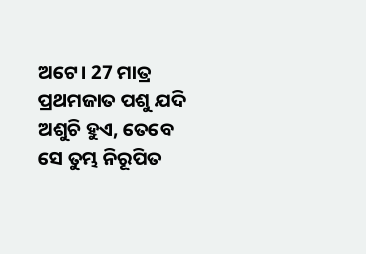ଅଟେ। 27 ମାତ୍ର ପ୍ରଥମଜାତ ପଶୁ ଯଦି ଅଶୁଚି ହୁଏ, ତେବେ ସେ ତୁମ୍ଭ ନିରୂପିତ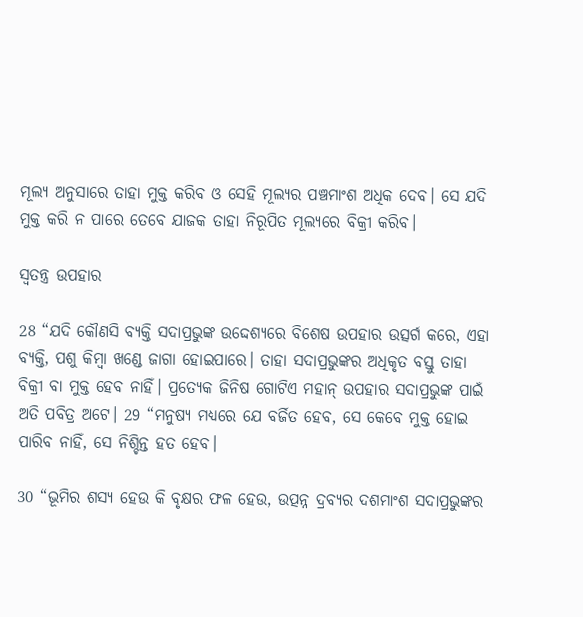ମୂଲ୍ୟ ଅନୁସାରେ ତାହା ମୁକ୍ତ କରିବ ଓ ସେହି ମୂଲ୍ୟର ପଞ୍ଚମାଂଶ ଅଧିକ ଦେବ। ସେ ଯଦି ମୁକ୍ତ କରି ନ ପାରେ ତେବେ ଯାଜକ ତାହା ନିରୂପିତ ମୂଲ୍ୟରେ ବିକ୍ରୀ କରିବ।

ସ୍ୱତନ୍ତ୍ର ଉପହାର

28 “ଯଦି କୌଣସି ବ୍ୟକ୍ତି ସଦାପ୍ରଭୁଙ୍କ ଉଦ୍ଦେଶ୍ୟରେ ବିଶେଷ ଉପହାର ଉତ୍ସର୍ଗ କରେ, ଏହା ବ୍ୟକ୍ତି, ପଶୁ କିମ୍ବା ଖଣ୍ଡେ ଜାଗା ହୋଇପାରେ। ତାହା ସଦାପ୍ରଭୁଙ୍କର ଅଧିକୃତ ବସ୍ତୁ ତାହା ବିକ୍ରୀ ବା ମୁକ୍ତ ହେବ ନାହିଁ। ପ୍ରତ୍ୟେକ ଜିନିଷ ଗୋଟିଏ ମହାନ୍ ଉପହାର ସଦାପ୍ରଭୁଙ୍କ ପାଇଁ ଅତି ପବିତ୍ର ଅଟେ। 29 “ମନୁଷ୍ୟ ମଧ୍ୟରେ ଯେ ବର୍ଜିତ ହେବ, ସେ କେବେ ମୁକ୍ତ ହୋଇ ପାରିବ ନାହିଁ, ସେ ନିଶ୍ଚିନ୍ତ ହତ ହେବ।

30 “ଭୂମିର ଶସ୍ୟ ହେଉ କି ବୃକ୍ଷର ଫଳ ହେଉ, ଉତ୍ପନ୍ନ ଦ୍ରବ୍ୟର ଦଶମାଂଶ ସଦାପ୍ରଭୁଙ୍କର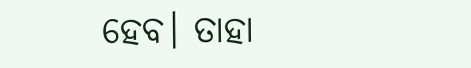ହେବ। ତାହା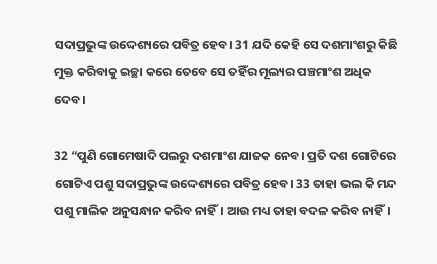ସଦାପ୍ରଭୁଙ୍କ ଉଦ୍ଦେଶ୍ୟରେ ପବିତ୍ର ହେବ। 31 ଯଦି କେହି ସେ ଦଶମାଂଶରୁ କିଛି ମୁକ୍ତ କରିବାକୁ ଇଚ୍ଛା କରେ ତେବେ ସେ ତହିଁର ମୂଲ୍ୟର ପଞ୍ଚମାଂଶ ଅଧିକ ଦେବ।

32 “ପୁଣି ଗୋମେଷାଦି ପଲରୁ ଦଶମାଂଶ ଯାଜକ ନେବ। ପ୍ରତି ଦଶ ଗୋଟିରେ ଗୋଟିଏ ପଶୁ ସଦାପ୍ରଭୁଙ୍କ ଉଦ୍ଦେଶ୍ୟରେ ପବିତ୍ର ହେବ। 33 ତାହା ଭଲ କି ମନ୍ଦ ପଶୁ ମାଲିକ ଅନୁସନ୍ଧାନ କରିବ ନାହିଁ। ଆଉ ମଧ୍ୟ ତାହା ବଦଳ କରିବ ନାହିଁ।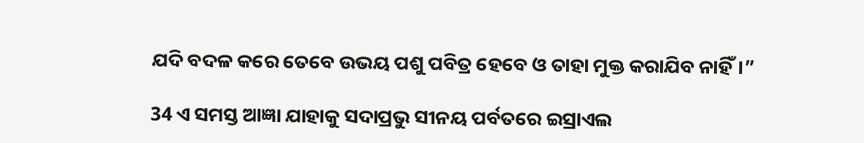ଯଦି ବଦଳ କରେ ତେବେ ଉଭୟ ପଶୁ ପବିତ୍ର ହେବେ ଓ ତାହା ମୁକ୍ତ କରାଯିବ ନାହିଁ।”

34 ଏ ସମସ୍ତ ଆଜ୍ଞା ଯାହାକୁ ସଦାପ୍ରଭୁ ସୀନୟ ପର୍ବତରେ ଇସ୍ରାଏଲ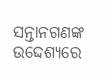ସନ୍ତାନଗଣଙ୍କ ଉଦ୍ଦେଶ୍ୟରେ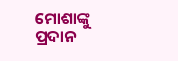ମୋଶାଙ୍କୁ ପ୍ରଦାନ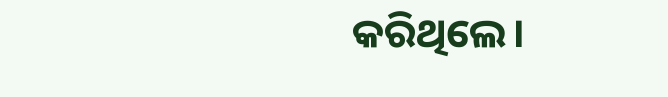କରିଥିଲେ।